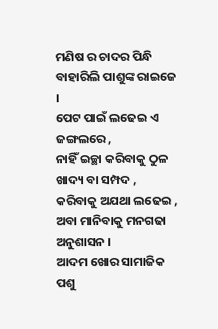ମଣିଷ ର ଚାଦର ପିନ୍ଧି
ବାହାରିଲି ପାଶୁଙ୍କ ରାଇଜେ ।
ପେଟ ପାଇଁ ଲଢେଇ ଏ ଜଙ୍ଗଲରେ ,
ନାହିଁ ଇଚ୍ଛା କରିବାକୁ ଠୁଳ
ଖାଦ୍ୟ ବା ସମ୍ପଦ ,
କରିବାକୁ ଅଯଥା ଲଢେଇ ,
ଅବା ମାନିବାକୁ ମନଗଢା ଅନୁଶାସନ ।
ଆଦମ ଖୋର ସାମାଜିକ ପଶୁ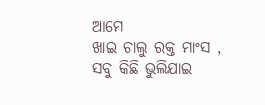ଆମେ
ଖାଇ ଚାଲୁ ରକ୍ତ ମାଂସ ,
ସବୁ କିଛି ଭୁଲିଯାଇ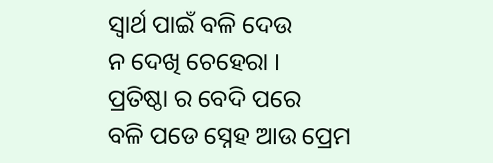ସ୍ଵାର୍ଥ ପାଇଁ ବଳି ଦେଉ
ନ ଦେଖି ଚେହେରା ।
ପ୍ରତିଷ୍ଠା ର ବେଦି ପରେ
ବଳି ପଡେ ସ୍ନେହ ଆଉ ପ୍ରେମ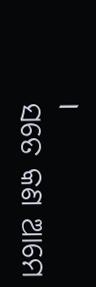।
ସତେ କଣ ଆମେ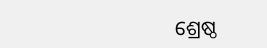ଶ୍ରେଷ୍ଠ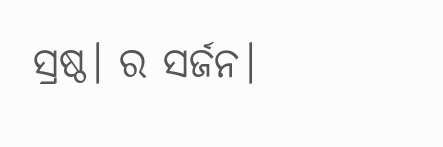ସ୍ରଷ୍ଠ। ର ସର୍ଜନ।